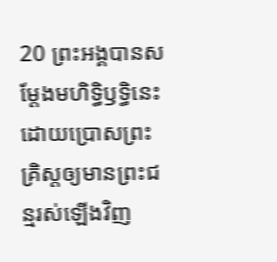20 ព្រះអង្គបានសម្តែងមហិទ្ធិឫទ្ធិនេះ ដោយប្រោសព្រះគ្រិស្ដឲ្យមានព្រះជន្មរស់ឡើងវិញ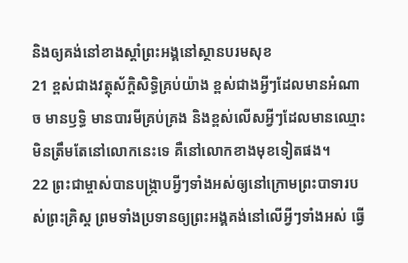និងឲ្យគង់នៅខាងស្ដាំព្រះអង្គនៅស្ថានបរមសុខ
21 ខ្ពស់ជាងវត្ថុស័ក្ដិសិទ្ធិគ្រប់យ៉ាង ខ្ពស់ជាងអ្វីៗដែលមានអំណាច មានឫទ្ធិ មានបារមីគ្រប់គ្រង និងខ្ពស់លើសអ្វីៗដែលមានឈ្មោះមិនត្រឹមតែនៅលោកនេះទេ គឺនៅលោកខាងមុខទៀតផង។
22 ព្រះជាម្ចាស់បានបង្ក្រាបអ្វីៗទាំងអស់ឲ្យនៅក្រោមព្រះបាទារបស់ព្រះគ្រិស្ដ ព្រមទាំងប្រទានឲ្យព្រះអង្គគង់នៅលើអ្វីៗទាំងអស់ ធ្វើ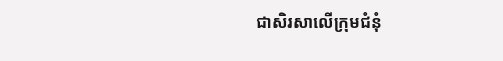ជាសិរសាលើក្រុមជំនុំ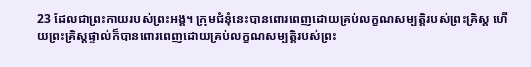23 ដែលជាព្រះកាយរបស់ព្រះអង្គ។ ក្រុមជំនុំនេះបានពោរពេញដោយគ្រប់លក្ខណសម្បត្តិរបស់ព្រះគ្រិស្ដ ហើយព្រះគ្រិស្ដផ្ទាល់ក៏បានពោរពេញដោយគ្រប់លក្ខណសម្បត្តិរបស់ព្រះ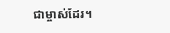ជាម្ចាស់ដែរ។